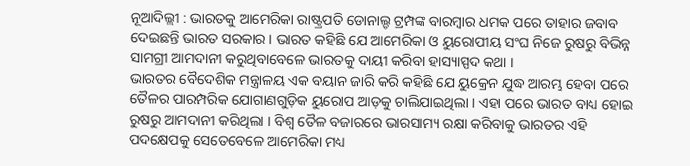ନୂଆଦିଲ୍ଲୀ : ଭାରତକୁ ଆମେରିକା ରାଷ୍ଟ୍ରପତି ଡୋନାଲ୍ଡ ଟ୍ରମ୍ପଙ୍କ ବାରମ୍ବାର ଧମକ ପରେ ତାହାର ଜବାବ ଦେଇଛନ୍ତି ଭାରତ ସରକାର । ଭାରତ କହିଛି ଯେ ଆମେରିକା ଓ ୟୁରୋପୀୟ ସଂଘ ନିଜେ ରୁଷରୁ ବିଭିନ୍ନ ସାମଗ୍ରୀ ଆମଦାନୀ କରୁଥିବାବେଳେ ଭାରତକୁ ଦାୟୀ କରିବା ହାସ୍ୟାସ୍ପଦ କଥା ।
ଭାରତର ବୈଦେଶିକ ମନ୍ତ୍ରାଳୟ ଏକ ବୟାନ ଜାରି କରି କହିଛି ଯେ ୟୁକ୍ରେନ ଯୁଦ୍ଧ ଆରମ୍ଭ ହେବା ପରେ ତୈଳର ପାରମ୍ପରିକ ଯୋଗାଣଗୁଡ଼ିକ ୟୁରୋପ ଆଡ଼କୁ ଚାଲିଯାଇଥିଲା । ଏହା ପରେ ଭାରତ ବାଧ୍ୟ ହୋଇ ରୁଷରୁ ଆମଦାନୀ କରିଥିଲା । ବିଶ୍ବ ତୈଳ ବଜାରରେ ଭାରସାମ୍ୟ ରକ୍ଷା କରିବାକୁ ଭାରତର ଏହି ପଦକ୍ଷେପକୁ ସେତେବେଳେ ଆମେରିକା ମଧ୍ୟ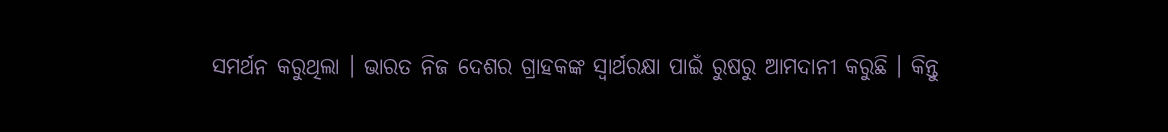ସମର୍ଥନ କରୁଥିଲା । ଭାରତ ନିଜ ଦେଶର ଗ୍ରାହକଙ୍କ ସ୍ବାର୍ଥରକ୍ଷା ପାଇଁ ରୁଷରୁ ଆମଦାନୀ କରୁଛି । କିନ୍ତୁ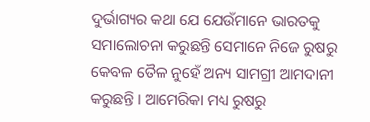ଦୁର୍ଭାଗ୍ୟର କଥା ଯେ ଯେଉଁମାନେ ଭାରତକୁ ସମାଲୋଚନା କରୁଛନ୍ତି ସେମାନେ ନିଜେ ରୁଷରୁ କେବଳ ତୈଳ ନୁହେଁ ଅନ୍ୟ ସାମଗ୍ରୀ ଆମଦାନୀ କରୁଛନ୍ତି । ଆମେରିକା ମଧ୍ୟ ରୁଷରୁ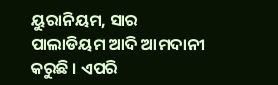ୟୁରାନିୟମ, ସାର ପାଲାଡିୟମ ଆଦି ଆମଦାନୀ କରୁଛି । ଏପରି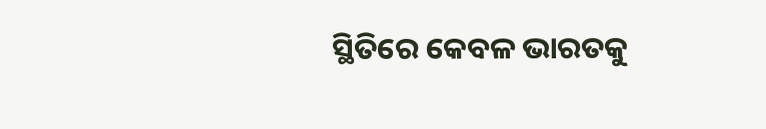ସ୍ଥିତିରେ କେବଳ ଭାରତକୁ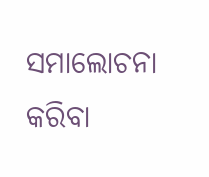ସମାଲୋଚନା କରିବା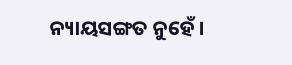ନ୍ୟାୟସଙ୍ଗତ ନୁହେଁ ।